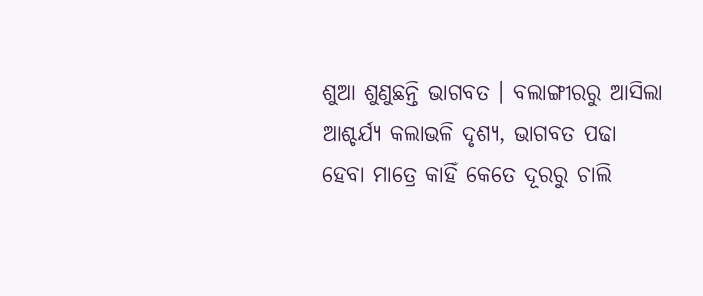ଶୁଆ ଶୁଣୁଛନ୍ତି ଭାଗବତ । ବଲାଙ୍ଗୀରରୁ ଆସିଲା ଆଶ୍ଚର୍ଯ୍ୟ କଲାଭଳି ଦୃଶ୍ୟ, ଭାଗବତ ପଢା ହେବା ମାତ୍ରେ କାହିଁ କେତେ ଦୂରରୁ ଚାଲି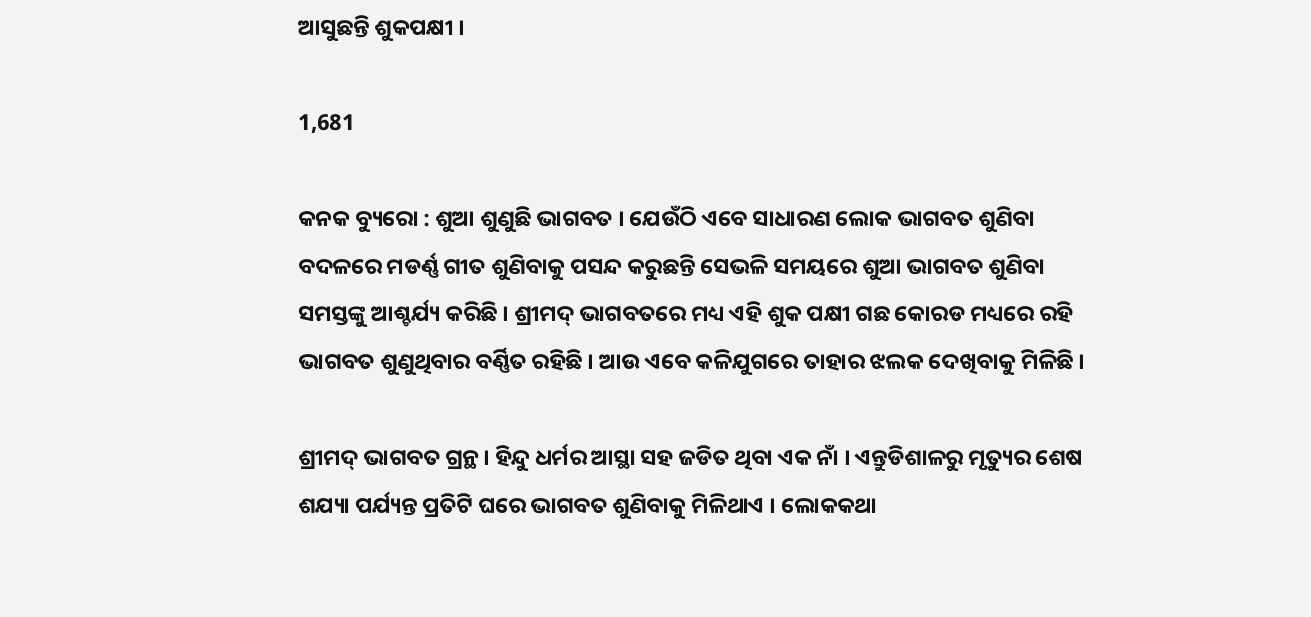ଆସୁଛନ୍ତି ଶୁକପକ୍ଷୀ ।

1,681

କନକ ବ୍ୟୁରୋ : ଶୁଆ ଶୁଣୁଛି ଭାଗବତ । ଯେଉଁଠି ଏବେ ସାଧାରଣ ଲୋକ ଭାଗବତ ଶୁଣିବା ବଦଳରେ ମଡର୍ଣ୍ଣ ଗୀତ ଶୁଣିବାକୁ ପସନ୍ଦ କରୁଛନ୍ତି ସେଭଳି ସମୟରେ ଶୁଆ ଭାଗବତ ଶୁଣିବା ସମସ୍ତଙ୍କୁ ଆଶ୍ଚର୍ଯ୍ୟ କରିଛି । ଶ୍ରୀମଦ୍ ଭାଗବତରେ ମଧ୍ୟ ଏହି ଶୁକ ପକ୍ଷୀ ଗଛ କୋରଡ ମଧ୍ୟରେ ରହି ଭାଗବତ ଶୁଣୁଥିବାର ବର୍ଣ୍ଣିତ ରହିଛି । ଆଉ ଏବେ କଳିଯୁଗରେ ତାହାର ଝଲକ ଦେଖିବାକୁ ମିଳିଛି ।

ଶ୍ରୀମଦ୍ ଭାଗବତ ଗ୍ରନ୍ଥ । ହିନ୍ଦୁ ଧର୍ମର ଆସ୍ଥା ସହ ଜଡିତ ଥିବା ଏକ ନାଁ । ଏନ୍ତୁଡିଶାଳରୁ ମୃତ୍ୟୁର ଶେଷ ଶଯ୍ୟା ପର୍ଯ୍ୟନ୍ତ ପ୍ରତିଟି ଘରେ ଭାଗବତ ଶୁଣିବାକୁ ମିଳିଥାଏ । ଲୋକକଥା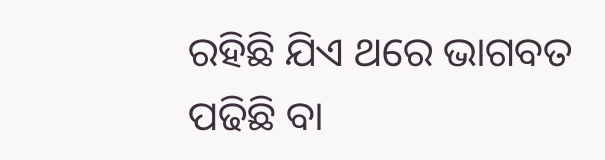ରହିଛି ଯିଏ ଥରେ ଭାଗବତ ପଢିଛି ବା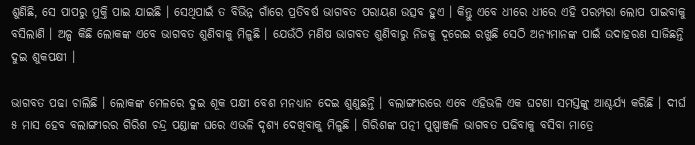ଶୁଣିଛି, ସେ ପାପରୁ ମୁକ୍ତି ପାଇ ଯାଇଛି । ସେଥିପାଇଁ ତ ବିଭିନ୍ନ ଗାଁରେ ପ୍ରତିବର୍ଷ ଭାଗବତ ପରାୟଣ ଉତ୍ସବ ହୁଏ । କିନ୍ତୁ ଏବେ ଧୀରେ ଧୀରେ ଏହି ପରମ୍ପରା ଲୋପ ପାଇବାକୁ ବସିଲାଣି । ଅଳ୍ପ କିଛି ଲୋକଙ୍କ ଏବେ ଭାଗବତ ଶୁଣିବାକୁ ମିଳୁଛି । ଯେଉଁଠି ମଣିଷ ଭାଗବତ ଶୁଣିବାରୁ ନିଜକୁ ଦୂରେଇ ରଖୁଛି ସେଠି ଅନ୍ୟମାନଙ୍କ ପାଇଁ ଉଦାହରଣ ସାଜିଛନ୍ତି ଦୁଇ ଶୁକପକ୍ଷୀ ।

ଭାଗବତ ପଢା ଚାଲିଛି । ଲୋକଙ୍କ ମେଳରେ ଦୁଇ ଶୂକ ପକ୍ଷୀ ବେଶ ମନଧ୍ୟାନ ଦେଇ ଶୁଣୁଛନ୍ତି । ବଲାଙ୍ଗୀରରେ ଏବେ ଏହିଭଳି ଏକ ଘଟଣା ସମସ୍ତଙ୍କୁ ଆଶ୍ଚର୍ଯ୍ୟ କରିଛି । ଦୀର୍ଘ ୫ ମାସ ହେବ ବଲାଙ୍ଗୀରର ଗିରିଶ ଚନ୍ଦ୍ର ପଣ୍ଡାଙ୍କ ଘରେ ଏଭଳି ଦୃଶ୍ୟ ଦେଖିବାକୁ ମିଳୁଛି । ଗିରିଶଙ୍କ ପତ୍ନୀ ପୁଷ୍ପାଞ୍ଜଳି ଭାଗବତ ପଢିବାକୁ ବସିବା ମାତ୍ରେ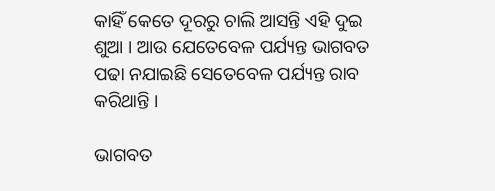କାହିଁ କେତେ ଦୂରରୁ ଚାଲି ଆସନ୍ତି ଏହି ଦୁଇ ଶୁଆ । ଆଉ ଯେତେବେଳ ପର୍ଯ୍ୟନ୍ତ ଭାଗବତ ପଢା ନଯାଇଛି ସେତେବେଳ ପର୍ଯ୍ୟନ୍ତ ରାବ କରିଥାନ୍ତି ।

ଭାଗବତ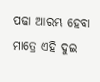ପଢା ଆରମ୍ଭ ହେବା ମାତ୍ରେ ଏହି ଦୁଇ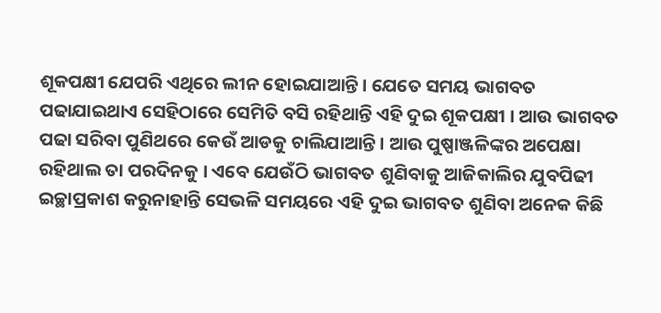ଶୂକପକ୍ଷୀ ଯେପରି ଏଥିରେ ଲୀନ ହୋଇଯାଆନ୍ତି । ଯେତେ ସମୟ ଭାଗବତ ପଢାଯାଇଥାଏ ସେହିଠାରେ ସେମିତି ବସି ରହିଥାନ୍ତି ଏହି ଦୁଇ ଶୂକପକ୍ଷୀ । ଆଉ ଭାଗବତ ପଢା ସରିବା ପୁଣିଥରେ କେଉଁ ଆଡକୁ ଚାଲିଯାଆନ୍ତି । ଆଉ ପୁଷ୍ପାଞ୍ଜଳିଙ୍କର ଅପେକ୍ଷା ରହିଥାଲ ତା ପରଦିନକୁ । ଏବେ ଯେଉଁଠି ଭାଗବତ ଶୁଣିବାକୁ ଆଜିକାଲିର ଯୁବପିଢୀ ଇଚ୍ଛାପ୍ରକାଶ କରୁନାହାନ୍ତି ସେଭଳି ସମୟରେ ଏହି ଦୁଇ ଭାଗବତ ଶୁଣିବା ଅନେକ କିଛି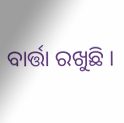ବାର୍ତ୍ତା ରଖୁଛି ।